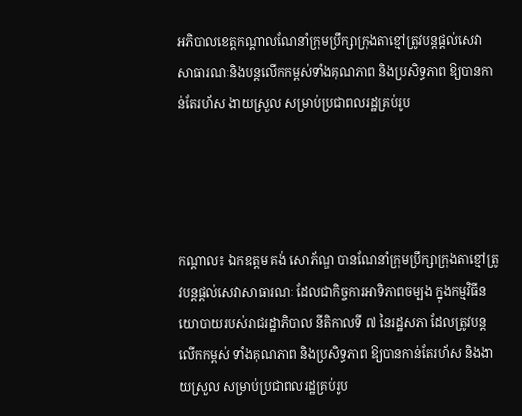អភិបាលខេត្តកណ្ដាលណែនាំក្រុមប្រឹក្សាក្រុងតាខ្មៅត្រូវបន្តផ្តល់សេវាសាធារណៈនិងបន្តលើកកម្ពស់ទាំងគុណភាព និងប្រសិទ្ធភាព ឱ្យបានកាន់តែរហ័ស ងាយស្រួល សម្រាប់ប្រជាពលរដ្ឋគ្រប់រូប




កណ្ដាល៖ ឯកឧត្ដម គង់ សោភ័ណ្ឌ បានណែនាំក្រុមប្រឹក្សាក្រុងតាខ្មៅត្រូវបន្តផ្តល់សេវាសាធារណៈ ដែលជាកិច្ចការអាទិភាពចម្បង ក្នុងកម្មវិធីនយោបាយរបស់រាជរដ្ឋាភិបាល នីតិកាលទី ៧ នៃរដ្ឋសភា ដែលត្រូវបន្តលើកកម្ពស់ ទាំងគុណភាព និងប្រសិទ្ធភាព ឱ្យបានកាន់តែរហ័ស និងងាយស្រួល សម្រាប់ប្រជាពលរដ្ឋគ្រប់រូប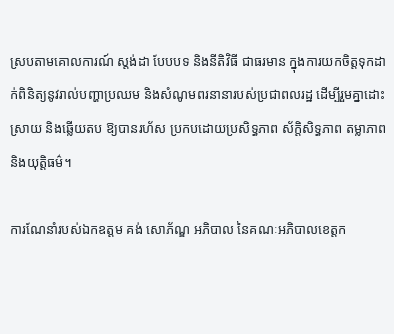ស្របតាមគោលការណ៍ ស្តង់ដា បែបបទ និងនីតិវិធី ជាធរមាន ក្នុងការយកចិត្តទុកដាក់ពិនិត្យនូវរាល់បញ្ហាប្រឈម និងសំណូមពរនានារបស់ប្រជាពលរដ្ឋ ដើម្បីរួមគ្នាដោះស្រាយ និងឆ្លើយតប ឱ្យបានរហ័ស ប្រកបដោយប្រសិទ្ធភាព ស័ក្តិសិទ្ធភាព តម្លាភាព និងយុត្តិធម៌។

ការណែនាំរបស់ឯកឧត្ដម គង់ សោភ័ណ្ឌ អភិបាល នៃគណៈអភិបាលខេត្តក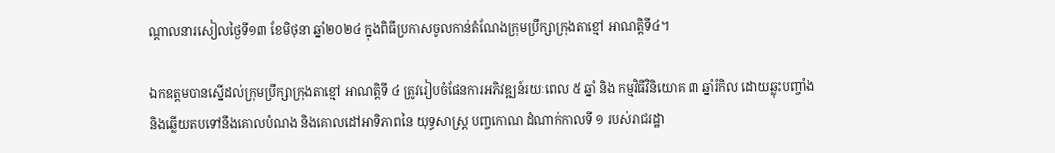ណ្ដាលនារសៀលថ្ងៃទី១៣ ខែមិថុនា ឆ្នាំ២០២៤ ក្នុងពិធីប្រកាសចូលកាន់តំណែងក្រុមប្រឹក្សាក្រុងតាខ្មៅ អាណត្តិទី៤។

ឯកឧត្ដមបានស្នើដល់ក្រុមប្រឹក្សាក្រុងតាខ្មៅ អាណត្តិទី ៤ ត្រូវរៀបចំផែនការអភិវឌ្ឍន៍រយៈពេល ៥ ឆ្នាំ និង កម្មវិធីវិនិយោគ ៣ ឆ្នាំរំកិល ដោយឆ្លុះបញ្ចាំង និងឆ្លើយតបទៅនឹងគោលបំណង និងគោលដៅអាទិភាពនៃ យុទ្ធសាស្ត្រ បញ្ចកោណ ដំណាក់កាលទី ១ របស់រាជរដ្ឋា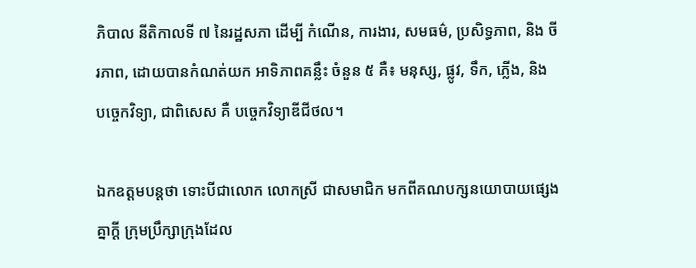ភិបាល នីតិកាលទី ៧ នៃរដ្ឋសភា ដើម្បី កំណើន, ការងារ, សមធម៌, ប្រសិទ្ធភាព, និង ចីរភាព, ដោយបានកំណត់យក អាទិភាពគន្លឹះ ចំនួន ៥ គឺ៖ មនុស្ស, ផ្លូវ, ទឹក, ភ្លើង, និង បច្ចេកវិទ្យា, ជាពិសេស គឺ បច្ចេកវិទ្យាឌីជីថល។

ឯកឧត្តមបន្តថា ទោះបីជាលោក លោកស្រី ជាសមាជិក មកពីគណបក្សនយោបាយផ្សេងគ្នាក្តី ក្រុមប្រឹក្សាក្រុងដែល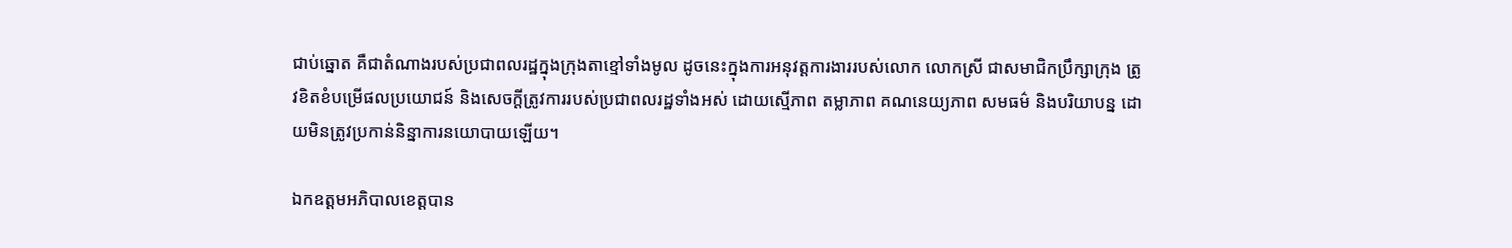ជាប់ឆ្នោត គឺជាតំណាងរបស់ប្រជាពលរដ្ឋក្នុងក្រុងតាខ្មៅទាំងមូល ដូចនេះក្នុងការអនុវត្តការងាររបស់លោក លោកស្រី ជាសមាជិកប្រឹក្សាក្រុង ត្រូវខិតខំបម្រើផលប្រយោជន៍ និងសេចក្តីត្រូវការរបស់ប្រជាពលរដ្ឋទាំងអស់ ដោយស្មើភាព តម្លាភាព គណនេយ្យភាព សមធម៌ និងបរិយាបន្ន ដោយមិនត្រូវប្រកាន់និន្នាការនយោបាយឡើយ។

ឯកឧត្ដមអភិបាលខេត្តបាន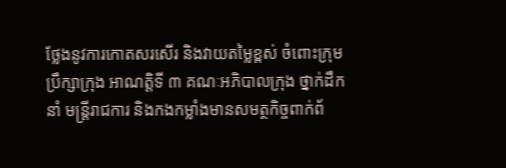ថ្លែងនូវការកោតសរសើរ និងវាយតម្លៃខ្ពស់ ចំពោះក្រុមប្រឹក្សាក្រុង អាណត្តិទី ៣ គណៈអភិបាលក្រុង ថ្នាក់ដឹកនាំ មន្ត្រីរាជការ និងកងកម្លាំងមានសមត្ថកិច្ចពាក់ព័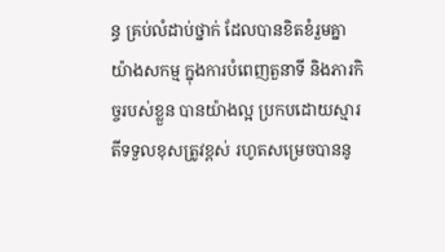ន្ធ គ្រប់លំដាប់ថ្នាក់ ដែលបានខិតខំរួមគ្នាយ៉ាងសកម្ម ក្នុងការបំពេញតួនាទី និងភារកិច្ចរបស់ខ្លួន បានយ៉ាងល្អ ប្រកបដោយស្មារតីទទួលខុសត្រូវខ្ពស់ រហូតសម្រេចបាននូ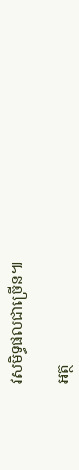វសមិទ្ធផលជាច្រើន៕

អត្ថ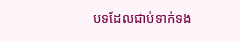បទដែលជាប់ទាក់ទង